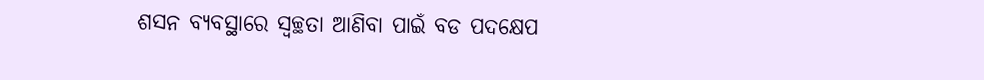ଶସନ ବ୍ୟବସ୍ଥାରେ ସ୍ୱଚ୍ଛତା ଆଣିବା ପାଇଁ ବଡ ପଦକ୍ଷେପ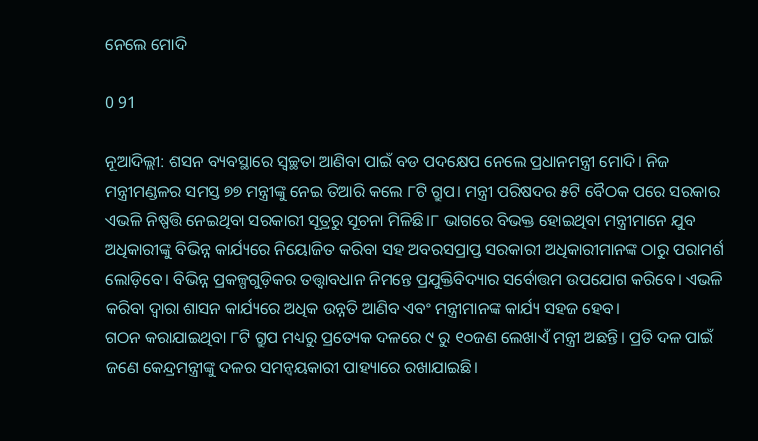ନେଲେ ମୋଦି

0 91

ନୂଆଦିଲ୍ଲୀ: ଶସନ ବ୍ୟବସ୍ଥାରେ ସ୍ୱଚ୍ଛତା ଆଣିବା ପାଇଁ ବଡ ପଦକ୍ଷେପ ନେଲେ ପ୍ରଧାନମନ୍ତ୍ରୀ ମୋଦି। ନିଜ ମନ୍ତ୍ରୀମଣ୍ଡଳର ସମସ୍ତ ୭୭ ମନ୍ତ୍ରୀଙ୍କୁ ନେଇ ତିଆରି କଲେ ୮ଟି ଗ୍ରୁପ। ମନ୍ତ୍ରୀ ପରିଷଦର ୫ଟି ବୈଠକ ପରେ ସରକାର ଏଭଳି ନିଷ୍ପତ୍ତି ନେଇଥିବା ସରକାରୀ ସୂତ୍ରରୁ ସୂଚନା ମିଳିଛି।୮ ଭାଗରେ ବିଭକ୍ତ ହୋଇଥିବା ମନ୍ତ୍ରୀମାନେ ଯୁବ ଅଧିକାରୀଙ୍କୁ ବିଭିନ୍ନ କାର୍ଯ୍ୟରେ ନିୟୋଜିତ କରିବା ସହ ଅବରସପ୍ରାପ୍ତ ସରକାରୀ ଅଧିକାରୀମାନଙ୍କ ଠାରୁ ପରାମର୍ଶ ଲୋଡ଼ିବେ। ବିଭିନ୍ନ ପ୍ରକଳ୍ପଗୁଡ଼ିକର ତତ୍ତ୍ବାବଧାନ ନିମନ୍ତେ ପ୍ରଯୁକ୍ତିବିଦ୍ୟାର ସର୍ବୋତ୍ତମ ଉପଯୋଗ କରିବେ। ଏଭଳି କରିବା ଦ୍ୱାରା ଶାସନ କାର୍ଯ୍ୟରେ ଅଧିକ ଉନ୍ନତି ଆଣିବ ଏବଂ ମନ୍ତ୍ରୀମାନଙ୍କ କାର୍ଯ୍ୟ ସହଜ ହେବ।
ଗଠନ କରାଯାଇଥିବା ୮ଟି ଗ୍ରୁପ ମଧ୍ୟରୁ ପ୍ରତ୍ୟେକ ଦଳରେ ୯ ରୁ ୧୦ଜଣ ଲେଖାଏଁ ମନ୍ତ୍ରୀ ଅଛନ୍ତି। ପ୍ରତି ଦଳ ପାଇଁ ଜଣେ କେନ୍ଦ୍ରମନ୍ତ୍ରୀଙ୍କୁ ଦଳର ସମନ୍ୱୟକାରୀ ପାହ୍ୟାରେ ରଖାଯାଇଛି।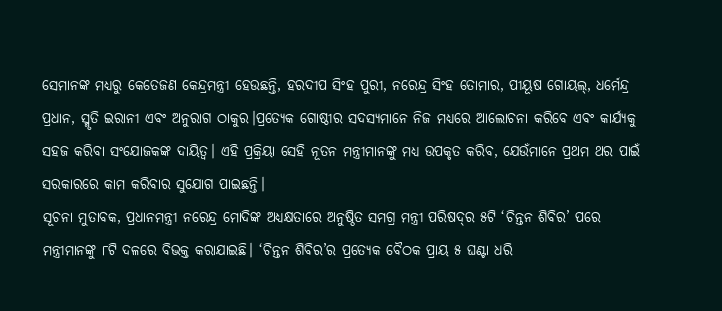ସେମାନଙ୍କ ମଧ୍ୟରୁ କେତେଜଣ କେନ୍ଦ୍ରମନ୍ତ୍ରୀ ହେଉଛନ୍ତି, ହରଦୀପ ସିଂହ ପୁରୀ, ନରେନ୍ଦ୍ର ସିଂହ ତୋମାର, ପୀୟୂଷ ଗୋୟଲ୍, ଧର୍ମେନ୍ଦ୍ର ପ୍ରଧାନ, ସ୍ମୃତି ଇରାନୀ ଏବଂ ଅନୁରାଗ ଠାକୁର।ପ୍ରତ୍ୟେକ ଗୋଷ୍ଠୀର ସଦସ୍ୟମାନେ ନିଜ ମଧ୍ୟରେ ଆଲୋଚନା କରିବେ ଏବଂ କାର୍ଯ୍ୟକୁ ସହଜ କରିବା ସଂଯୋଜକଙ୍କ ଦାୟିତ୍ୱ। ଏହି ପ୍ରକ୍ରିୟା ସେହି ନୂତନ ମନ୍ତ୍ରୀମାନଙ୍କୁ ମଧ୍ୟ ଉପକୃତ କରିବ, ଯେଉଁମାନେ ପ୍ରଥମ ଥର ପାଇଁ ସରକାରରେ କାମ କରିବାର ସୁଯୋଗ ପାଇଛନ୍ତି।
ସୂଚନା ମୁତାବକ, ପ୍ରଧାନମନ୍ତ୍ରୀ ନରେନ୍ଦ୍ର ମୋଦିଙ୍କ ଅଧ୍ୟକ୍ଷତାରେ ଅନୁଷ୍ଠିତ ସମଗ୍ର ମନ୍ତ୍ରୀ ପରିଷଦ୍‌ର ୫ଟି ‘ଚିନ୍ତନ ଶିବିର’ ପରେ ମନ୍ତ୍ରୀମାନଙ୍କୁ ୮ଟି ଦଳରେ ବିଭକ୍ତ କରାଯାଇଛି। ‘ଚିନ୍ତନ ଶିବିର’ର ପ୍ରତ୍ୟେକ ବୈଠକ ପ୍ରାୟ ୫ ଘଣ୍ଟା ଧରି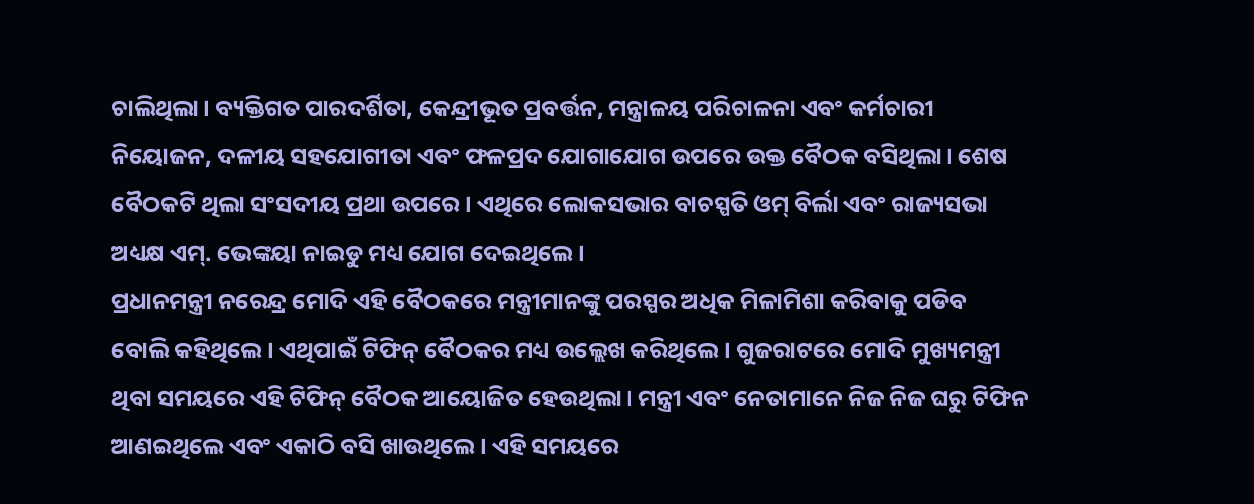ଚାଲିଥିଲା। ବ୍ୟକ୍ତିଗତ ପାରଦର୍ଶିତା, କେନ୍ଦ୍ରୀଭୂତ ପ୍ରବର୍ତ୍ତନ, ମନ୍ତ୍ରାଳୟ ପରିଚାଳନା ଏବଂ କର୍ମଚାରୀ ନିୟୋଜନ, ଦଳୀୟ ସହଯୋଗୀତା ଏବଂ ଫଳପ୍ରଦ ଯୋଗାଯୋଗ ଉପରେ ଉକ୍ତ ବୈଠକ ବସିଥିଲା। ଶେଷ ବୈଠକଟି ଥିଲା ସଂସଦୀୟ ପ୍ରଥା ଉପରେ। ଏଥିରେ ଲୋକସଭାର ବାଚସ୍ପତି ଓମ୍‌ ବିର୍ଲା ଏବଂ ରାଜ୍ୟସଭା ଅଧ୍ୟକ୍ଷ ଏମ୍‌. ଭେଙ୍କୟା ନାଇଡୁ ମଧ୍ୟ ଯୋଗ ଦେଇଥିଲେ।
ପ୍ରଧାନମନ୍ତ୍ରୀ ନରେନ୍ଦ୍ର ମୋଦି ଏହି ବୈଠକରେ ମନ୍ତ୍ରୀମାନଙ୍କୁ ପରସ୍ପର ଅଧିକ ମିଳାମିଶା କରିବାକୁ ପଡିବ ବୋଲି କହିଥିଲେ। ଏଥିପାଇଁ ଟିଫିନ୍‌ ବୈଠକର ମଧ୍ୟ ଉଲ୍ଲେଖ କରିଥିଲେ। ଗୁଜରାଟରେ ମୋଦି ମୁଖ୍ୟମନ୍ତ୍ରୀ ଥିବା ସମୟରେ ଏହି ଟିଫିନ୍‌ ବୈଠକ ଆୟୋଜିତ ହେଉଥିଲା। ମନ୍ତ୍ରୀ ଏବଂ ନେତାମାନେ ନିଜ ନିଜ ଘରୁ ଟିଫିନ ଆଣଇଥିଲେ ଏବଂ ଏକାଠି ବସି ଖାଉଥିଲେ। ଏହି ସମୟରେ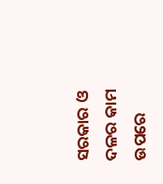ସରକାର ଓ ଦଳର କାମ ଉପରେ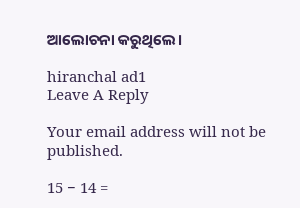ଆଲୋଚନା କରୁଥିଲେ।

hiranchal ad1
Leave A Reply

Your email address will not be published.

15 − 14 =